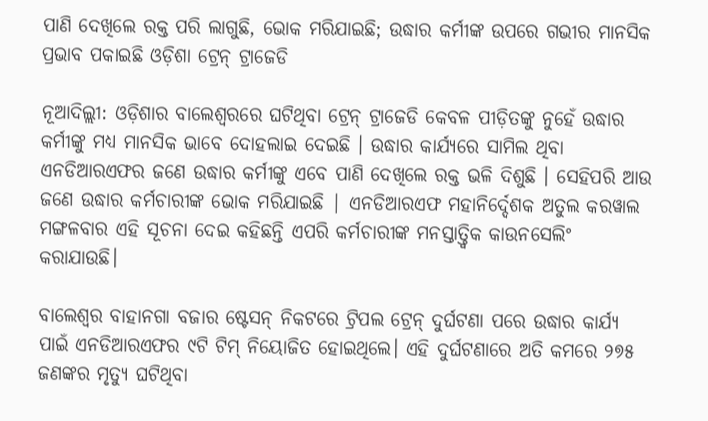ପାଣି ଦେଖିଲେ ରକ୍ତ ପରି ଲାଗୁଛି, ଭୋକ ମରିଯାଇଛି; ଉଦ୍ଧାର କର୍ମୀଙ୍କ ଉପରେ ଗଭୀର ମାନସିକ ପ୍ରଭାବ ପକାଇଛି ଓଡ଼ିଶା ଟ୍ରେନ୍ ଟ୍ରାଜେଡି

ନୂଆଦିଲ୍ଲୀ: ଓଡ଼ିଶାର ବାଲେଶ୍ବରରେ ଘଟିଥିବା ଟ୍ରେନ୍ ଟ୍ରାଜେଡି କେବଳ ପୀଡ଼ିତଙ୍କୁ ନୁହେଁ ଉଦ୍ଧାର କର୍ମୀଙ୍କୁ ମଧ୍ୟ ମାନସିକ ଭାବେ ଦୋହଲାଇ ଦେଇଛି । ଉଦ୍ଧାର କାର୍ଯ୍ୟରେ ସାମିଲ ଥିବା ଏନଡିଆରଏଫର ଜଣେ ଉଦ୍ଧାର କର୍ମୀଙ୍କୁ ଏବେ ପାଣି ଦେଖିଲେ ରକ୍ତ ଭଳି ଦିଶୁଛି । ସେହିପରି ଆଉ ଜଣେ ଉଦ୍ଧାର କର୍ମଚାରୀଙ୍କ ଭୋକ ମରିଯାଇଛି | ଏନଡିଆରଏଫ ମହାନିର୍ଦ୍ଦେଶକ ଅତୁଲ କରୱାଲ ମଙ୍ଗଳବାର ଏହି ସୂଚନା ଦେଇ କହିଛନ୍ତି ଏପରି କର୍ମଚାରୀଙ୍କ ମନସ୍ତାତ୍ତ୍ୱିକ କାଉନସେଲିଂ କରାଯାଉଛି।

ବାଲେଶ୍ବର ବାହାନଗା ବଜାର ଷ୍ଟେସନ୍ ନିକଟରେ ଟ୍ରିପଲ ଟ୍ରେନ୍ ଦୁର୍ଘଟଣା ପରେ ଉଦ୍ଧାର କାର୍ଯ୍ୟ ପାଇଁ ଏନଡିଆରଏଫର ୯ଟି ଟିମ୍ ନିୟୋଜିତ ହୋଇଥିଲେ। ଏହି ଦୁର୍ଘଟଣାରେ ଅତି କମରେ ୨୭୫ ଜଣଙ୍କର ମୃତ୍ୟୁ ଘଟିଥିବା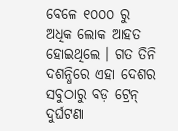ବେଳେ ୧୦୦୦ ରୁ ଅଧିକ ଲୋକ ଆହତ ହୋଇଥିଲେ । ଗତ ତିନି ଦଶନ୍ଧିରେ ଏହା ଦେଶର ସବୁଠାରୁ ବଡ଼ ଟ୍ରେନ୍ ଦୁର୍ଘଟଣା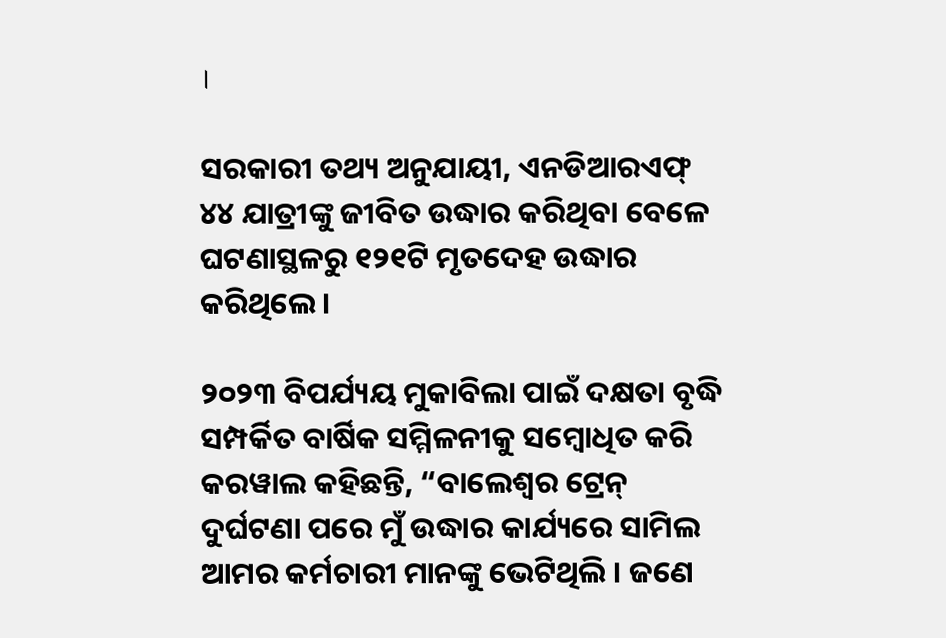।

ସରକାରୀ ତଥ୍ୟ ଅନୁଯାୟୀ, ଏନଡିଆରଏଫ୍ ୪୪ ଯାତ୍ରୀଙ୍କୁ ଜୀବିତ ଉଦ୍ଧାର କରିଥିବା ବେଳେ ଘଟଣାସ୍ଥଳରୁ ୧୨୧ଟି ମୃତଦେହ ଉଦ୍ଧାର କରିଥିଲେ ।

୨୦୨୩ ବିପର୍ଯ୍ୟୟ ମୁକାବିଲା ପାଇଁ ଦକ୍ଷତା ବୃଦ୍ଧି ସମ୍ପର୍କିତ ବାର୍ଷିକ ସମ୍ମିଳନୀକୁ ସମ୍ବୋଧିତ କରି କରୱାଲ କହିଛନ୍ତି, “ବାଲେଶ୍ବର ଟ୍ରେନ୍ ଦୁର୍ଘଟଣା ପରେ ମୁଁ ଉଦ୍ଧାର କାର୍ଯ୍ୟରେ ସାମିଲ ଆମର କର୍ମଚାରୀ ମାନଙ୍କୁ ଭେଟିଥିଲି । ଜଣେ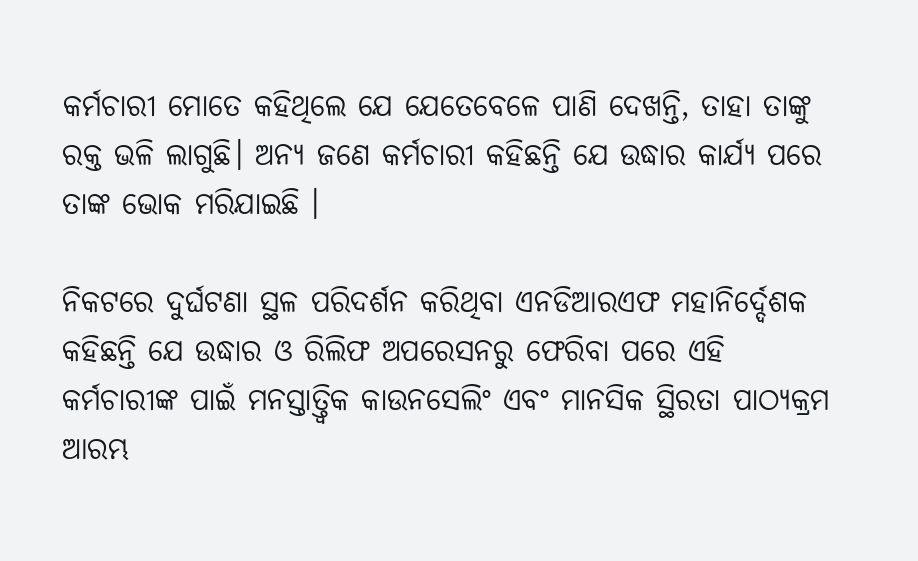କର୍ମଚାରୀ ମୋତେ କହିଥିଲେ ଯେ ଯେତେବେଳେ ପାଣି ଦେଖନ୍ତି, ତାହା ତାଙ୍କୁ ରକ୍ତ ଭଳି ଲାଗୁଛି। ଅନ୍ୟ ଜଣେ କର୍ମଚାରୀ କହିଛନ୍ତି ଯେ ଉଦ୍ଧାର କାର୍ଯ୍ୟ ପରେ ତାଙ୍କ ଭୋକ ମରିଯାଇଛି ।

ନିକଟରେ ଦୁର୍ଘଟଣା ସ୍ଥଳ ପରିଦର୍ଶନ କରିଥିବା ଏନଡିଆରଏଫ ମହାନିର୍ଦ୍ଦେଶକ କହିଛନ୍ତି ଯେ ଉଦ୍ଧାର ଓ ରିଲିଫ ଅପରେସନରୁ ଫେରିବା ପରେ ଏହି କର୍ମଚାରୀଙ୍କ ପାଇଁ ମନସ୍ତାତ୍ତ୍ୱିକ କାଉନସେଲିଂ ଏବଂ ମାନସିକ ସ୍ଥିରତା ପାଠ୍ୟକ୍ରମ ଆରମ୍ଭ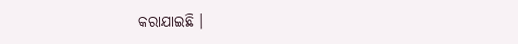କରାଯାଇଛି ।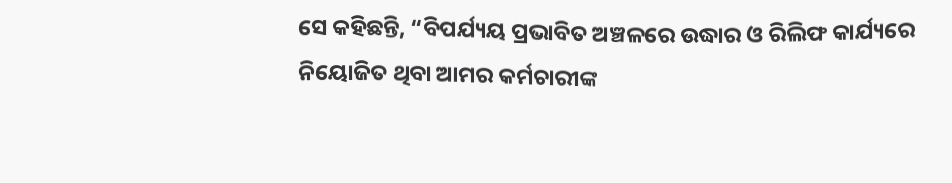ସେ କହିଛନ୍ତି, “ବିପର୍ଯ୍ୟୟ ପ୍ରଭାବିତ ଅଞ୍ଚଳରେ ଉଦ୍ଧାର ଓ ରିଲିଫ କାର୍ଯ୍ୟରେ ନିୟୋଜିତ ଥିବା ଆମର କର୍ମଚାରୀଙ୍କ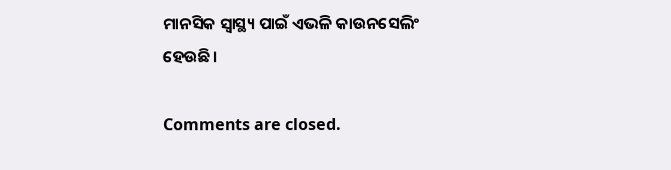ମାନସିକ ସ୍ଵାସ୍ଥ୍ୟ ପାଇଁ ଏଭଳି କାଉନସେଲିଂ ହେଉଛି।

Comments are closed.